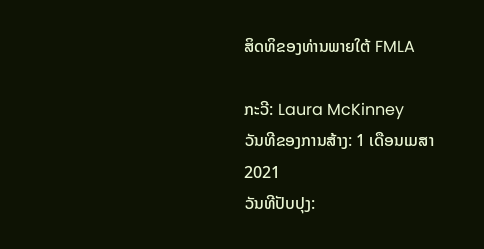ສິດທິຂອງທ່ານພາຍໃຕ້ FMLA

ກະວີ: Laura McKinney
ວັນທີຂອງການສ້າງ: 1 ເດືອນເມສາ 2021
ວັນທີປັບປຸງ: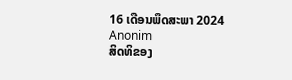16 ເດືອນພຶດສະພາ 2024
Anonim
ສິດທິຂອງ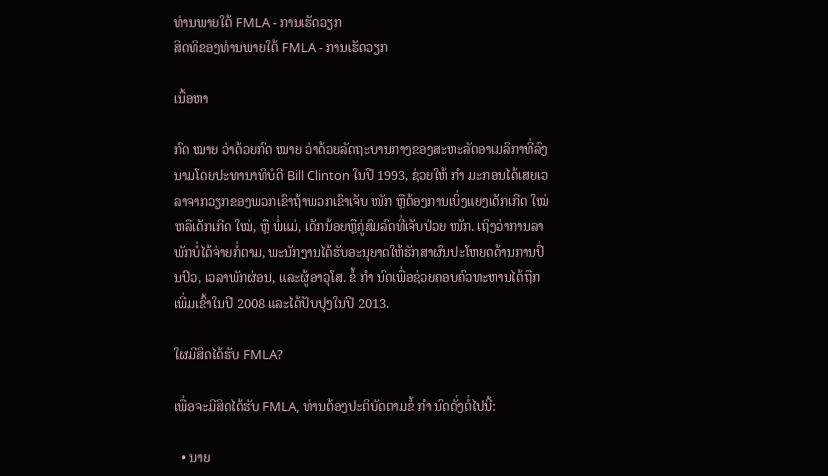ທ່ານພາຍໃຕ້ FMLA - ການເຮັດວຽກ
ສິດທິຂອງທ່ານພາຍໃຕ້ FMLA - ການເຮັດວຽກ

ເນື້ອຫາ

ກົດ ໝາຍ ວ່າດ້ວຍກົດ ໝາຍ ວ່າດ້ວຍລັດຖະບານກາງຂອງສະຫະລັດອາເມລິກາທີ່ລົງນາມໂດຍປະທານາທິບໍດີ Bill Clinton ໃນປີ 1993, ຊ່ວຍໃຫ້ ກຳ ມະກອນໄດ້ເສຍເວລາຈາກວຽກຂອງພວກເຂົາຖ້າພວກເຂົາເຈັບ ໜັກ ຫຼືຕ້ອງການເບິ່ງແຍງເດັກເກີດ ໃໝ່ ຫລືເດັກເກີດ ໃໝ່, ຫຼື ພໍ່ແມ່, ເດັກນ້ອຍຫຼືຄູ່ສົມລົດທີ່ເຈັບປ່ວຍ ໜັກ. ເຖິງວ່າການລາພັກບໍ່ໄດ້ຈ່າຍກໍ່ຕາມ, ພະນັກງານໄດ້ຮັບອະນຸຍາດໃຫ້ຮັກສາຜົນປະໂຫຍດດ້ານການປິ່ນປົວ, ເວລາພັກຜ່ອນ, ແລະຜູ້ອາວຸໂສ. ຂໍ້ ກຳ ນົດເພື່ອຊ່ວຍຄອບຄົວທະຫານໄດ້ຖືກເພີ່ມເຂົ້າໃນປີ 2008 ແລະໄດ້ປັບປຸງໃນປີ 2013.

ໃຜມີສິດໄດ້ຮັບ FMLA?

ເພື່ອຈະມີສິດໄດ້ຮັບ FMLA, ທ່ານຕ້ອງປະຕິບັດຕາມຂໍ້ ກຳ ນົດດັ່ງຕໍ່ໄປນີ້:

  • ນາຍ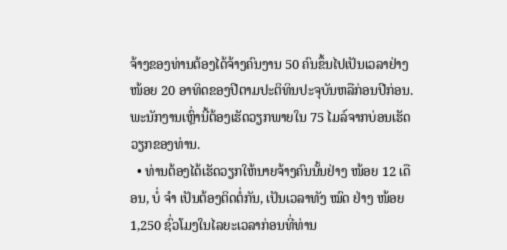ຈ້າງຂອງທ່ານຕ້ອງໄດ້ຈ້າງຄົນງານ 50 ຄົນຂຶ້ນໄປເປັນເວລາຢ່າງ ໜ້ອຍ 20 ອາທິດຂອງປີຕາມປະຕິທິນປະຈຸບັນຫລືກ່ອນປີກ່ອນ. ພະນັກງານເຫຼົ່ານີ້ຕ້ອງເຮັດວຽກພາຍໃນ 75 ໄມລ໌ຈາກບ່ອນເຮັດວຽກຂອງທ່ານ.
  • ທ່ານຕ້ອງໄດ້ເຮັດວຽກໃຫ້ນາຍຈ້າງຄົນນັ້ນຢ່າງ ໜ້ອຍ 12 ເດືອນ, ບໍ່ ຈຳ ເປັນຕ້ອງຕິດຕໍ່ກັນ, ເປັນເວລາທັງ ໝົດ ຢ່າງ ໜ້ອຍ 1,250 ຊົ່ວໂມງໃນໄລຍະເວລາກ່ອນທີ່ທ່ານ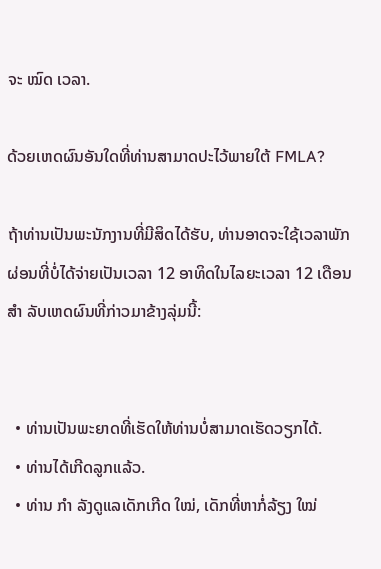ຈະ ໝົດ ເວລາ.

ດ້ວຍເຫດຜົນອັນໃດທີ່ທ່ານສາມາດປະໄວ້ພາຍໃຕ້ FMLA?

ຖ້າທ່ານເປັນພະນັກງານທີ່ມີສິດໄດ້ຮັບ, ທ່ານອາດຈະໃຊ້ເວລາພັກຜ່ອນທີ່ບໍ່ໄດ້ຈ່າຍເປັນເວລາ 12 ອາທິດໃນໄລຍະເວລາ 12 ເດືອນ ສຳ ລັບເຫດຜົນທີ່ກ່າວມາຂ້າງລຸ່ມນີ້:


  • ທ່ານເປັນພະຍາດທີ່ເຮັດໃຫ້ທ່ານບໍ່ສາມາດເຮັດວຽກໄດ້.
  • ທ່ານໄດ້ເກີດລູກແລ້ວ.
  • ທ່ານ ກຳ ລັງດູແລເດັກເກີດ ໃໝ່, ເດັກທີ່ຫາກໍ່ລ້ຽງ ໃໝ່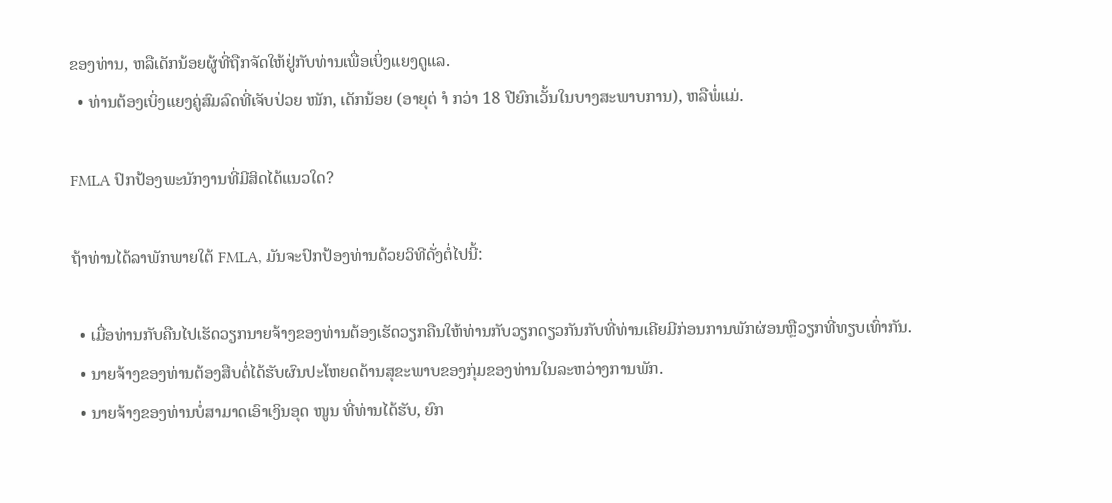ຂອງທ່ານ, ຫລືເດັກນ້ອຍຜູ້ທີ່ຖືກຈັດໃຫ້ຢູ່ກັບທ່ານເພື່ອເບິ່ງແຍງດູແລ.
  • ທ່ານຕ້ອງເບິ່ງແຍງຄູ່ສົມລົດທີ່ເຈັບປ່ວຍ ໜັກ, ເດັກນ້ອຍ (ອາຍຸຕ່ ຳ ກວ່າ 18 ປີຍົກເວັ້ນໃນບາງສະພາບການ), ຫລືພໍ່ແມ່.

FMLA ປົກປ້ອງພະນັກງານທີ່ມີສິດໄດ້ແນວໃດ?

ຖ້າທ່ານໄດ້ລາພັກພາຍໃຕ້ FMLA, ມັນຈະປົກປ້ອງທ່ານດ້ວຍວິທີດັ່ງຕໍ່ໄປນີ້:

  • ເມື່ອທ່ານກັບຄືນໄປເຮັດວຽກນາຍຈ້າງຂອງທ່ານຕ້ອງເຮັດວຽກຄືນໃຫ້ທ່ານກັບວຽກດຽວກັນກັບທີ່ທ່ານເຄີຍມີກ່ອນການພັກຜ່ອນຫຼືວຽກທີ່ທຽບເທົ່າກັນ.
  • ນາຍຈ້າງຂອງທ່ານຕ້ອງສືບຕໍ່ໄດ້ຮັບຜົນປະໂຫຍດດ້ານສຸຂະພາບຂອງກຸ່ມຂອງທ່ານໃນລະຫວ່າງການພັກ.
  • ນາຍຈ້າງຂອງທ່ານບໍ່ສາມາດເອົາເງິນອຸດ ໜູນ ທີ່ທ່ານໄດ້ຮັບ, ຍົກ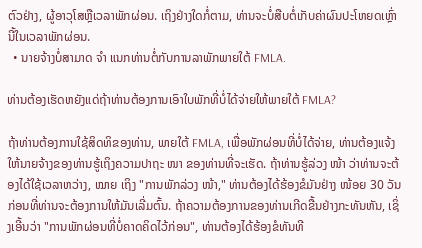ຕົວຢ່າງ, ຜູ້ອາວຸໂສຫຼືເວລາພັກຜ່ອນ. ເຖິງຢ່າງໃດກໍ່ຕາມ, ທ່ານຈະບໍ່ສືບຕໍ່ເກັບຄ່າຜົນປະໂຫຍດເຫຼົ່ານີ້ໃນເວລາພັກຜ່ອນ.
  • ນາຍຈ້າງບໍ່ສາມາດ ຈຳ ແນກທ່ານຕໍ່ກັບການລາພັກພາຍໃຕ້ FMLA.

ທ່ານຕ້ອງເຮັດຫຍັງແດ່ຖ້າທ່ານຕ້ອງການເອົາໃບພັກທີ່ບໍ່ໄດ້ຈ່າຍໃຫ້ພາຍໃຕ້ FMLA?

ຖ້າທ່ານຕ້ອງການໃຊ້ສິດທິຂອງທ່ານ, ພາຍໃຕ້ FMLA, ເພື່ອພັກຜ່ອນທີ່ບໍ່ໄດ້ຈ່າຍ, ທ່ານຕ້ອງແຈ້ງໃຫ້ນາຍຈ້າງຂອງທ່ານຮູ້ເຖິງຄວາມປາຖະ ໜາ ຂອງທ່ານທີ່ຈະເຮັດ. ຖ້າທ່ານຮູ້ລ່ວງ ໜ້າ ວ່າທ່ານຈະຕ້ອງໄດ້ໃຊ້ເວລາຫວ່າງ, ໝາຍ ເຖິງ "ການພັກລ່ວງ ໜ້າ," ທ່ານຕ້ອງໄດ້ຮ້ອງຂໍມັນຢ່າງ ໜ້ອຍ 30 ວັນກ່ອນທີ່ທ່ານຈະຕ້ອງການໃຫ້ມັນເລີ່ມຕົ້ນ. ຖ້າຄວາມຕ້ອງການຂອງທ່ານເກີດຂື້ນຢ່າງກະທັນຫັນ, ເຊິ່ງເອີ້ນວ່າ "ການພັກຜ່ອນທີ່ບໍ່ຄາດຄິດໄວ້ກ່ອນ", ທ່ານຕ້ອງໄດ້ຮ້ອງຂໍທັນທີ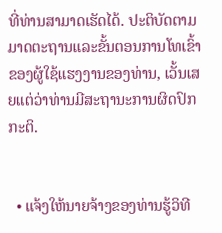ທີ່ທ່ານສາມາດເຮັດໄດ້. ປະຕິບັດຕາມມາດຕະຖານແລະຂັ້ນຕອນການໂທເຂົ້າຂອງຜູ້ໃຊ້ແຮງງານຂອງທ່ານ, ເວັ້ນເສຍແຕ່ວ່າທ່ານມີສະຖານະການຜິດປົກກະຕິ.


  • ແຈ້ງໃຫ້ນາຍຈ້າງຂອງທ່ານຮູ້ວິທີ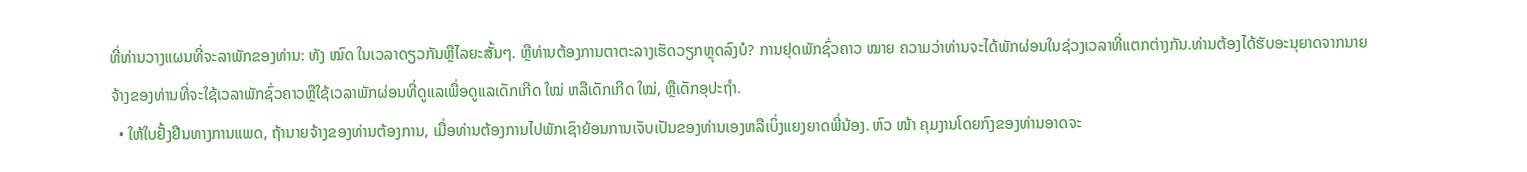ທີ່ທ່ານວາງແຜນທີ່ຈະລາພັກຂອງທ່ານ: ທັງ ໝົດ ໃນເວລາດຽວກັນຫຼືໄລຍະສັ້ນໆ. ຫຼືທ່ານຕ້ອງການຕາຕະລາງເຮັດວຽກຫຼຸດລົງບໍ? ການຢຸດພັກຊົ່ວຄາວ ໝາຍ ຄວາມວ່າທ່ານຈະໄດ້ພັກຜ່ອນໃນຊ່ວງເວລາທີ່ແຕກຕ່າງກັນ.ທ່ານຕ້ອງໄດ້ຮັບອະນຸຍາດຈາກນາຍຈ້າງຂອງທ່ານທີ່ຈະໃຊ້ເວລາພັກຊົ່ວຄາວຫຼືໃຊ້ເວລາພັກຜ່ອນທີ່ດູແລເພື່ອດູແລເດັກເກີດ ໃໝ່ ຫລືເດັກເກີດ ໃໝ່, ຫຼືເດັກອຸປະຖໍາ.
  • ໃຫ້ໃບຢັ້ງຢືນທາງການແພດ, ຖ້ານາຍຈ້າງຂອງທ່ານຕ້ອງການ, ເມື່ອທ່ານຕ້ອງການໄປພັກເຊົາຍ້ອນການເຈັບເປັນຂອງທ່ານເອງຫລືເບິ່ງແຍງຍາດພີ່ນ້ອງ. ຫົວ ໜ້າ ຄຸມງານໂດຍກົງຂອງທ່ານອາດຈະ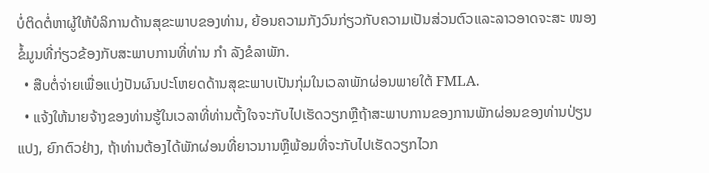ບໍ່ຕິດຕໍ່ຫາຜູ້ໃຫ້ບໍລິການດ້ານສຸຂະພາບຂອງທ່ານ, ຍ້ອນຄວາມກັງວົນກ່ຽວກັບຄວາມເປັນສ່ວນຕົວແລະລາວອາດຈະສະ ໜອງ ຂໍ້ມູນທີ່ກ່ຽວຂ້ອງກັບສະພາບການທີ່ທ່ານ ກຳ ລັງຂໍລາພັກ.
  • ສືບຕໍ່ຈ່າຍເພື່ອແບ່ງປັນຜົນປະໂຫຍດດ້ານສຸຂະພາບເປັນກຸ່ມໃນເວລາພັກຜ່ອນພາຍໃຕ້ FMLA.
  • ແຈ້ງໃຫ້ນາຍຈ້າງຂອງທ່ານຮູ້ໃນເວລາທີ່ທ່ານຕັ້ງໃຈຈະກັບໄປເຮັດວຽກຫຼືຖ້າສະພາບການຂອງການພັກຜ່ອນຂອງທ່ານປ່ຽນແປງ, ຍົກຕົວຢ່າງ, ຖ້າທ່ານຕ້ອງໄດ້ພັກຜ່ອນທີ່ຍາວນານຫຼືພ້ອມທີ່ຈະກັບໄປເຮັດວຽກໄວກ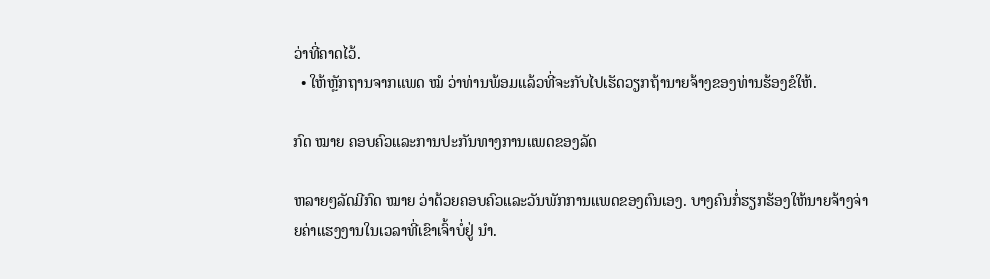ວ່າທີ່ຄາດໄວ້.
  • ໃຫ້ຫຼັກຖານຈາກແພດ ໝໍ ວ່າທ່ານພ້ອມແລ້ວທີ່ຈະກັບໄປເຮັດວຽກຖ້ານາຍຈ້າງຂອງທ່ານຮ້ອງຂໍໃຫ້.

ກົດ ໝາຍ ຄອບຄົວແລະການປະກັນທາງການແພດຂອງລັດ

ຫລາຍໆລັດມີກົດ ໝາຍ ວ່າດ້ວຍຄອບຄົວແລະວັນພັກການແພດຂອງຕົນເອງ. ບາງຄົນກໍ່ຮຽກຮ້ອງໃຫ້ນາຍຈ້າງຈ່າຍຄ່າແຮງງານໃນເວລາທີ່ເຂົາເຈົ້າບໍ່ຢູ່ ນຳ.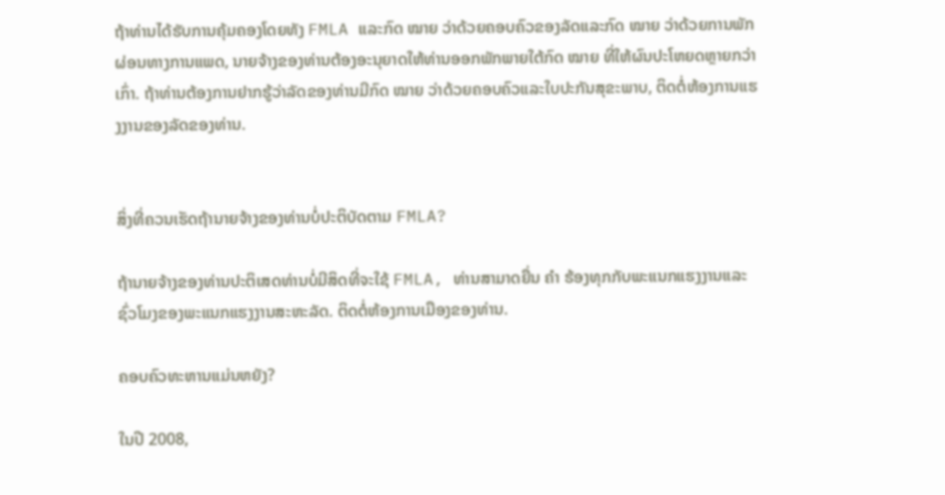ຖ້າທ່ານໄດ້ຮັບການຄຸ້ມຄອງໂດຍທັງ FMLA ແລະກົດ ໝາຍ ວ່າດ້ວຍຄອບຄົວຂອງລັດແລະກົດ ໝາຍ ວ່າດ້ວຍການພັກຜ່ອນທາງການແພດ, ນາຍຈ້າງຂອງທ່ານຕ້ອງອະນຸຍາດໃຫ້ທ່ານອອກພັກພາຍໃຕ້ກົດ ໝາຍ ທີ່ໃຫ້ຜົນປະໂຫຍດຫຼາຍກວ່າເກົ່າ. ຖ້າທ່ານຕ້ອງການຢາກຮູ້ວ່າລັດຂອງທ່ານມີກົດ ໝາຍ ວ່າດ້ວຍຄອບຄົວແລະໃບປະກັນສຸຂະພາບ, ຕິດຕໍ່ຫ້ອງການແຮງງານຂອງລັດຂອງທ່ານ.


ສິ່ງທີ່ຄວນເຮັດຖ້ານາຍຈ້າງຂອງທ່ານບໍ່ປະຕິບັດຕາມ FMLA?

ຖ້ານາຍຈ້າງຂອງທ່ານປະຕິເສດທ່ານບໍ່ມີສິດທີ່ຈະໃຊ້ FMLA, ທ່ານສາມາດຍື່ນ ຄຳ ຮ້ອງທຸກກັບພະແນກແຮງງານແລະຊົ່ວໂມງຂອງພະແນກແຮງງານສະຫະລັດ. ຕິດຕໍ່ຫ້ອງການເມືອງຂອງທ່ານ.

ຄອບຄົວທະຫານແມ່ນຫຍັງ?

ໃນປີ 2008,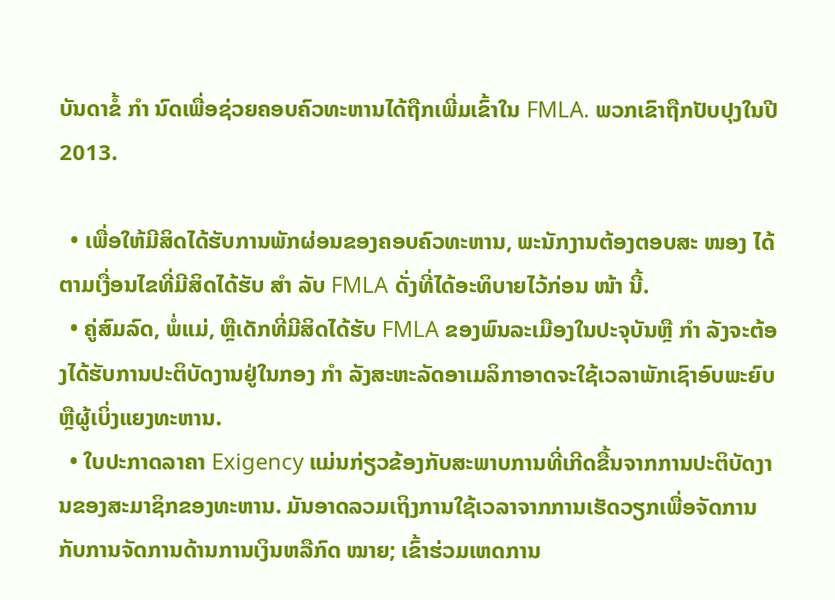ບັນດາຂໍ້ ກຳ ນົດເພື່ອຊ່ວຍຄອບຄົວທະຫານໄດ້ຖືກເພີ່ມເຂົ້າໃນ FMLA. ພວກເຂົາຖືກປັບປຸງໃນປີ 2013.

  • ເພື່ອໃຫ້ມີສິດໄດ້ຮັບການພັກຜ່ອນຂອງຄອບຄົວທະຫານ, ພະນັກງານຕ້ອງຕອບສະ ໜອງ ໄດ້ຕາມເງື່ອນໄຂທີ່ມີສິດໄດ້ຮັບ ສຳ ລັບ FMLA ດັ່ງທີ່ໄດ້ອະທິບາຍໄວ້ກ່ອນ ໜ້າ ນີ້.
  • ຄູ່ສົມລົດ, ພໍ່ແມ່, ຫຼືເດັກທີ່ມີສິດໄດ້ຮັບ FMLA ຂອງພົນລະເມືອງໃນປະຈຸບັນຫຼື ກຳ ລັງຈະຕ້ອງໄດ້ຮັບການປະຕິບັດງານຢູ່ໃນກອງ ກຳ ລັງສະຫະລັດອາເມລິກາອາດຈະໃຊ້ເວລາພັກເຊົາອົບພະຍົບຫຼືຜູ້ເບິ່ງແຍງທະຫານ.
  • ໃບປະກາດລາຄາ Exigency ແມ່ນກ່ຽວຂ້ອງກັບສະພາບການທີ່ເກີດຂື້ນຈາກການປະຕິບັດງານຂອງສະມາຊິກຂອງທະຫານ. ມັນອາດລວມເຖິງການໃຊ້ເວລາຈາກການເຮັດວຽກເພື່ອຈັດການກັບການຈັດການດ້ານການເງິນຫລືກົດ ໝາຍ; ເຂົ້າຮ່ວມເຫດການ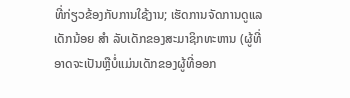ທີ່ກ່ຽວຂ້ອງກັບການໃຊ້ງານ; ເຮັດການຈັດການດູແລເດັກນ້ອຍ ສຳ ລັບເດັກຂອງສະມາຊິກທະຫານ (ຜູ້ທີ່ອາດຈະເປັນຫຼືບໍ່ແມ່ນເດັກຂອງຜູ້ທີ່ອອກ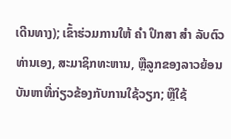ເດີນທາງ); ເຂົ້າຮ່ວມການໃຫ້ ຄຳ ປຶກສາ ສຳ ລັບຕົວທ່ານເອງ, ສະມາຊິກທະຫານ, ຫຼືລູກຂອງລາວຍ້ອນບັນຫາທີ່ກ່ຽວຂ້ອງກັບການໃຊ້ວຽກ; ຫຼືໃຊ້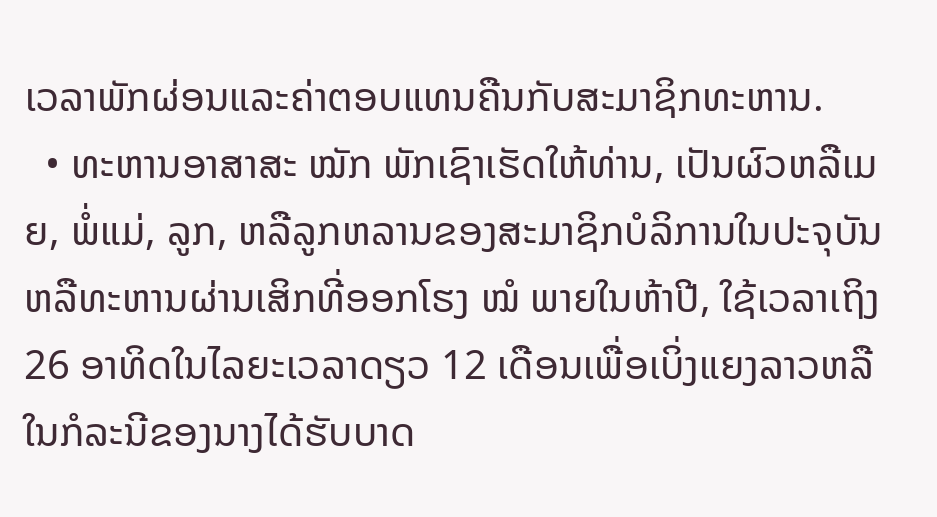ເວລາພັກຜ່ອນແລະຄ່າຕອບແທນຄືນກັບສະມາຊິກທະຫານ.
  • ທະຫານອາສາສະ ໝັກ ພັກເຊົາເຮັດໃຫ້ທ່ານ, ເປັນຜົວຫລືເມຍ, ພໍ່ແມ່, ລູກ, ຫລືລູກຫລານຂອງສະມາຊິກບໍລິການໃນປະຈຸບັນຫລືທະຫານຜ່ານເສິກທີ່ອອກໂຮງ ໝໍ ພາຍໃນຫ້າປີ, ໃຊ້ເວລາເຖິງ 26 ອາທິດໃນໄລຍະເວລາດຽວ 12 ເດືອນເພື່ອເບິ່ງແຍງລາວຫລື ໃນກໍລະນີຂອງນາງໄດ້ຮັບບາດ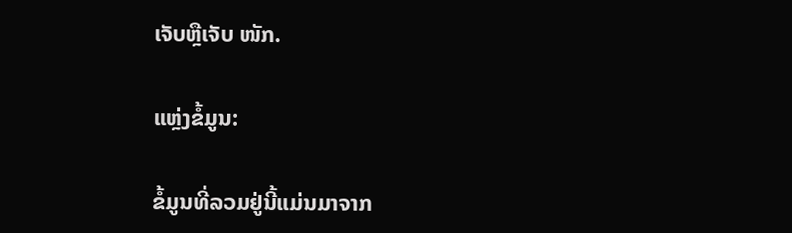ເຈັບຫຼືເຈັບ ໜັກ.

ແຫຼ່ງຂໍ້ມູນ:

ຂໍ້ມູນທີ່ລວມຢູ່ນີ້ແມ່ນມາຈາກ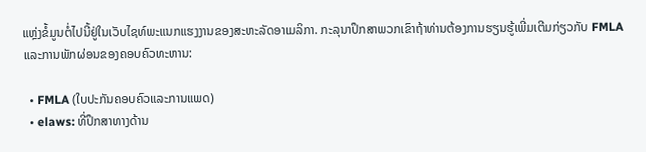ແຫຼ່ງຂໍ້ມູນຕໍ່ໄປນີ້ຢູ່ໃນເວັບໄຊທ໌ພະແນກແຮງງານຂອງສະຫະລັດອາເມລິກາ. ກະລຸນາປຶກສາພວກເຂົາຖ້າທ່ານຕ້ອງການຮຽນຮູ້ເພີ່ມເຕີມກ່ຽວກັບ FMLA ແລະການພັກຜ່ອນຂອງຄອບຄົວທະຫານ:

  • FMLA (ໃບປະກັນຄອບຄົວແລະການແພດ)
  • elaws: ທີ່ປຶກສາທາງດ້ານ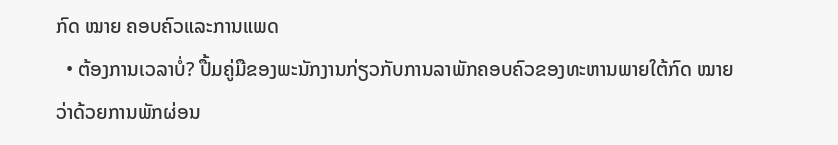ກົດ ໝາຍ ຄອບຄົວແລະການແພດ
  • ຕ້ອງການເວລາບໍ່? ປື້ມຄູ່ມືຂອງພະນັກງານກ່ຽວກັບການລາພັກຄອບຄົວຂອງທະຫານພາຍໃຕ້ກົດ ໝາຍ ວ່າດ້ວຍການພັກຜ່ອນ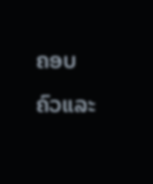ຄອບຄົວແລະ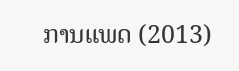ການແພດ (2013)